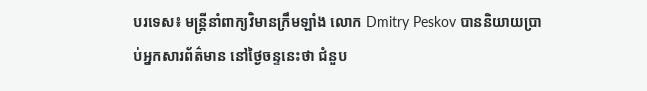បរទេស៖ មន្ត្រីនាំពាក្យវិមានក្រឹមឡាំង លោក Dmitry Peskov បាននិយាយប្រាប់អ្នកសារព័ត៌មាន នៅថ្ងៃចន្ទនេះថា ជំនួប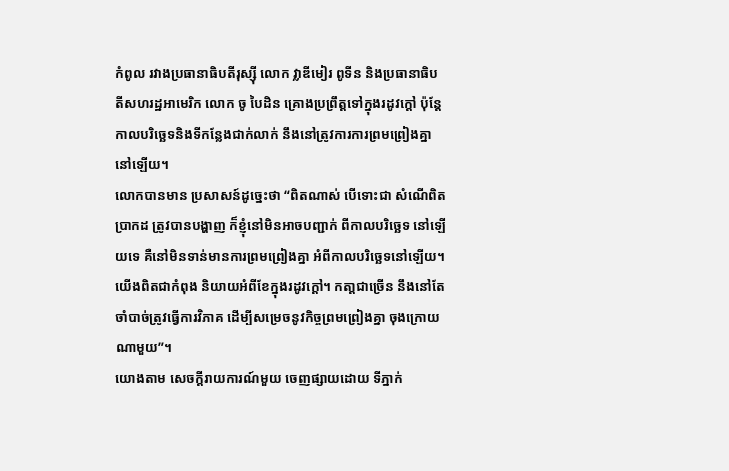កំពូល រវាងប្រធានាធិបតីរុស្ស៊ី លោក វ្លាឌីមៀរ ពូទីន និងប្រធានាធិបតីសហរដ្ឋអាមេរិក លោក ចូ បៃដិន គ្រោងប្រព្រឹត្តទៅក្នុងរដូវក្តៅ ប៉ុន្តែកាលបរិច្ឆេទនិងទីកន្លែងជាក់លាក់ នឹងនៅត្រូវការការព្រមព្រៀងគ្នានៅឡើយ។
លោកបានមាន ប្រសាសន៍ដូច្នេះថា “ពិតណាស់ បើទោះជា សំណើពិតប្រាកដ ត្រូវបានបង្ហាញ ក៏ខ្ញុំនៅមិនអាចបញ្ជាក់ ពីកាលបរិច្ឆេទ នៅឡើយទេ គឺនៅមិនទាន់មានការព្រមព្រៀងគ្នា អំពីកាលបរិច្ឆេទនៅឡើយ។ យើងពិតជាកំពុង និយាយអំពីខែក្នុងរដូវក្តៅ។ កតា្តជាច្រើន នឹងនៅតែចាំបាច់ត្រូវធ្វើការវិភាគ ដើម្បីសម្រេចនូវកិច្ចព្រមព្រៀងគ្នា ចុងក្រោយណាមួយ”។
យោងតាម សេចក្តីរាយការណ៍មួយ ចេញផ្សាយដោយ ទីភ្នាក់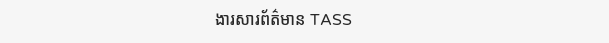ងារសារព័ត៌មាន TASS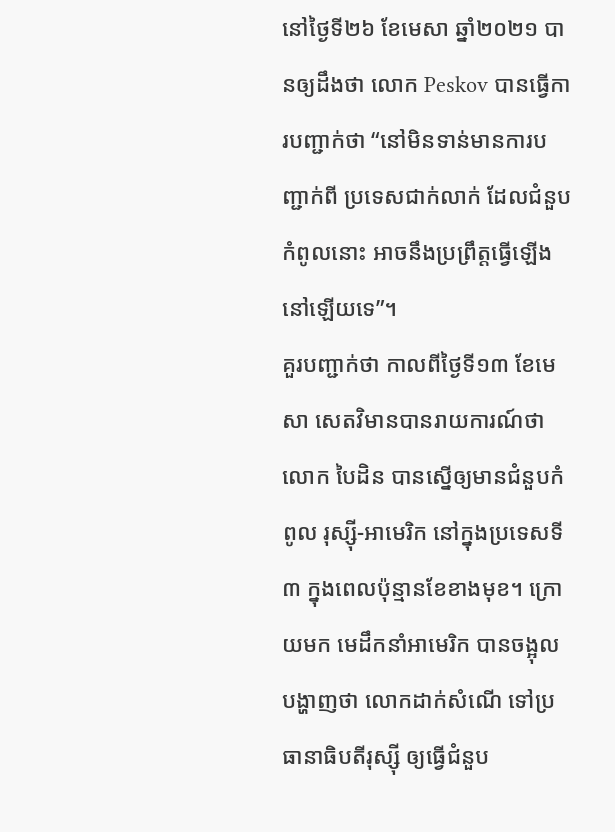នៅថ្ងៃទី២៦ ខែមេសា ឆ្នាំ២០២១ បានឲ្យដឹងថា លោក Peskov បានធ្វើការបញ្ជាក់ថា “នៅមិនទាន់មានការបញ្ជាក់ពី ប្រទេសជាក់លាក់ ដែលជំនួបកំពូលនោះ អាចនឹងប្រព្រឹត្តធ្វើឡើង នៅឡើយទេ”។
គួរបញ្ជាក់ថា កាលពីថ្ងៃទី១៣ ខែមេសា សេតវិមានបានរាយការណ៍ថា លោក បៃដិន បានស្នើឲ្យមានជំនួបកំពូល រុស្ស៊ី-អាមេរិក នៅក្នុងប្រទេសទី៣ ក្នុងពេលប៉ុន្មានខែខាងមុខ។ ក្រោយមក មេដឹកនាំអាមេរិក បានចង្អុលបង្ហាញថា លោកដាក់សំណើ ទៅប្រធានាធិបតីរុស្ស៊ី ឲ្យធ្វើជំនួប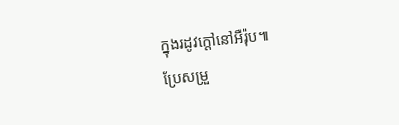ក្នុងរដូវក្តៅនៅអឺរ៉ុប៕
ប្រែសម្រួ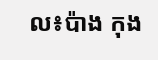ល៖ប៉ាង កុង